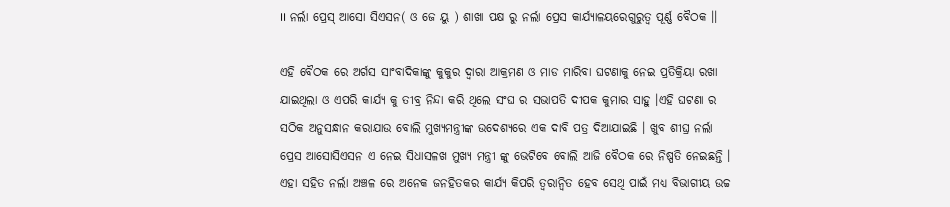।। ନର୍ଲା ପ୍ରେସ୍ ଆସୋ ସିଏସନ( ଓ ଜେ ୟୁ ) ଶାଖା ପକ୍ଷ ରୁ ନର୍ଲା ପ୍ରେସ କାର୍ଯ୍ୟାଳୟରେଗୁରୁତ୍ୱ ପୂର୍ଣ୍ଣ ବୈଠକ ।।

ଏହି ବୈଠକ ରେ ଅର୍ଗସ ସାଂବାଦିକାଙ୍କୁ କୁକୁର ଦ୍ୱାରା ଆକ୍ରମଣ ଓ ମାଡ ମାରିବା ଘଟଣାକୁ ନେଇ ପ୍ରତିକ୍ରିୟା ରଖା ଯାଇଥିଲା ଓ ଏପରି କାର୍ଯ୍ୟ କୁ ତୀବ୍ର ନିନ୍ଦା କରି ଥିଲେ ସଂଘ ର ସଭାପତି ଦୀପକ କୁମାର ସାହୁ ।ଏହି ଘଟଣା ର ସଠିକ ଅନୁସନ୍ଧାନ କରାଯାଉ ବୋଲି ମୁଖ୍ୟମନ୍ତ୍ରୀଙ୍କ ଉଦେଶ୍ୟରେ ଏକ ଦାବି ପତ୍ର ଦିଆଯାଇଛି । ଖୁବ ଶୀଘ୍ର ନର୍ଲା ପ୍ରେସ ଆସୋସିଏସନ ଏ ନେଇ ସିଧାସଳଖ ମୁଖ୍ୟ ମନ୍ତ୍ରୀ ଙ୍କୁ ଭେଟିବେ ବୋଲି ଆଜି ବୈଠକ ରେ ନିଷ୍ପତି ନେଇଛନ୍ତି । ଏହା ସହିତ ନର୍ଲା ଅଞ୍ଚଳ ରେ ଅନେକ ଜନହିତକର କାର୍ଯ୍ୟ କିପରି ତ୍ୱରାନ୍ୱିତ ହେବ ସେଥି ପାଇଁ ମଧ୍ୟ ବିଭାଗୀୟ ଉଚ୍ଚ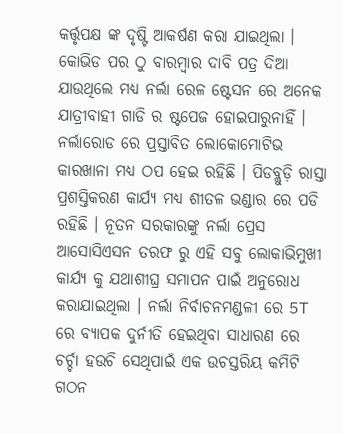କର୍ତ୍ତୃପକ୍ଷ ଙ୍କ ଦୃଷ୍ଟି ଆକର୍ଷଣ କରା ଯାଇଥିଲା । କୋଭିଡ ପର ଠୁ ବାରମ୍ବାର ଦାବି ପତ୍ର ଦିଆ ଯାଉଥିଲେ ମଧ୍ୟ ନର୍ଲା ରେଳ ଷ୍ଟେସନ ରେ ଅନେକ ଯାତ୍ରୀବାହୀ ଗାଡି ର ଷ୍ଟପେଜ ହୋଇପାରୁନାହିଁ । ନର୍ଲାରୋଡ ରେ ପ୍ରସ୍ତାବିତ ଲୋକୋମୋଟିଭ କାରଖାନା ମଧ୍ୟ ଠପ ହେଇ ରହିଛି । ପିଡବ୍ଲୁଡ଼ି ରାସ୍ତା ପ୍ରଶସ୍ତିକରଣ କାର୍ଯ୍ୟ ମଧ୍ୟ ଶୀତଳ ଭଣ୍ଡାର ରେ ପଡି ରହିଛି । ନୂତନ ସରକାରଙ୍କୁ ନର୍ଲା ପ୍ରେସ ଆସୋସିଏସନ ତରଫ ରୁ ଏହି ସବୁ ଲୋକାଭିମୁଖୀ କାର୍ଯ୍ୟ କୁ ଯଥାଶୀଘ୍ର ସମାପନ ପାଇଁ ଅନୁରୋଧ କରାଯାଇଥିଲା । ନର୍ଲା ନିର୍ବାଚନମଣ୍ଡଳୀ ରେ 5T ରେ ବ୍ୟାପକ ଦୁର୍ନୀତି ହେଇଥିବା ସାଧାରଣ ରେ ଚର୍ଚ୍ଚା ହଉଚି ସେଥିପାଇଁ ଏକ ଉଚସ୍ତରିୟ କମିଟି ଗଠନ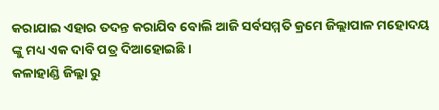କରାଯାଇ ଏହାର ତଦନ୍ତ କରାଯିବ ବୋଲି ଆଜି ସର୍ବସମ୍ମତି କ୍ରମେ ଜିଲ୍ଲାପାଳ ମହୋଦୟ ଙ୍କୁ ମଧ୍ୟ ଏକ ଦାବି ପତ୍ର ଦିଆହୋଇଛି ।
କଳାହାଣ୍ଡି ଜିଲ୍ଲା ରୁ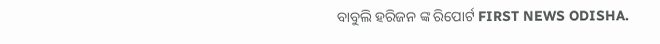ବାବୁଲି ହରିଜନ ଙ୍କ ରିପୋର୍ଟ FIRST NEWS ODISHA.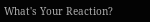What's Your Reaction?